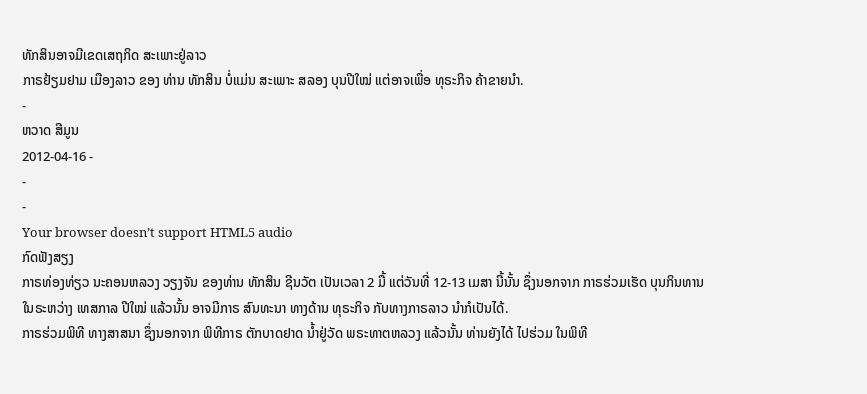ທັກສິນອາຈມີເຂດເສຖກິດ ສະເພາະຢູ່ລາວ
ກາຣຢ້ຽມຢາມ ເມືອງລາວ ຂອງ ທ່ານ ທັກສິນ ບໍ່ແມ່ນ ສະເພາະ ສລອງ ບຸນປີໃໝ່ ແຕ່ອາຈເພື່ອ ທຸຣະກິຈ ຄ້າຂາຍນໍາ.
-
ຫວາດ ສີມູນ
2012-04-16 -
-
-
Your browser doesn’t support HTML5 audio
ກົດຟັງສຽງ
ກາຣທ່ອງທ່ຽວ ນະຄອນຫລວງ ວຽງຈັນ ຂອງທ່ານ ທັກສິນ ຊີນວັຕ ເປັນເວລາ 2 ມື້ ແຕ່ວັນທີ່ 12-13 ເມສາ ນີ້ນັ້ນ ຊຶ່ງນອກຈາກ ກາຣຮ່ວມເຮັດ ບຸນກິນທານ ໃນຣະຫວ່າງ ເທສກາລ ປີໃໝ່ ແລ້ວນັ້ນ ອາຈມີກາຣ ສົນທະນາ ທາງດ້ານ ທຸຣະກິຈ ກັບທາງກາຣລາວ ນຳກໍເປັນໄດ້.
ກາຣຮ່ວມພິທີ ທາງສາສນາ ຊຶ່ງນອກຈາກ ພິທີກາຣ ຕັກບາດຢາດ ນໍ້າຢູ່ວັດ ພຣະທາຕຫລວງ ແລ້ວນັ້ນ ທ່ານຍັງໄດ້ ໄປຮ່ວມ ໃນພິທີ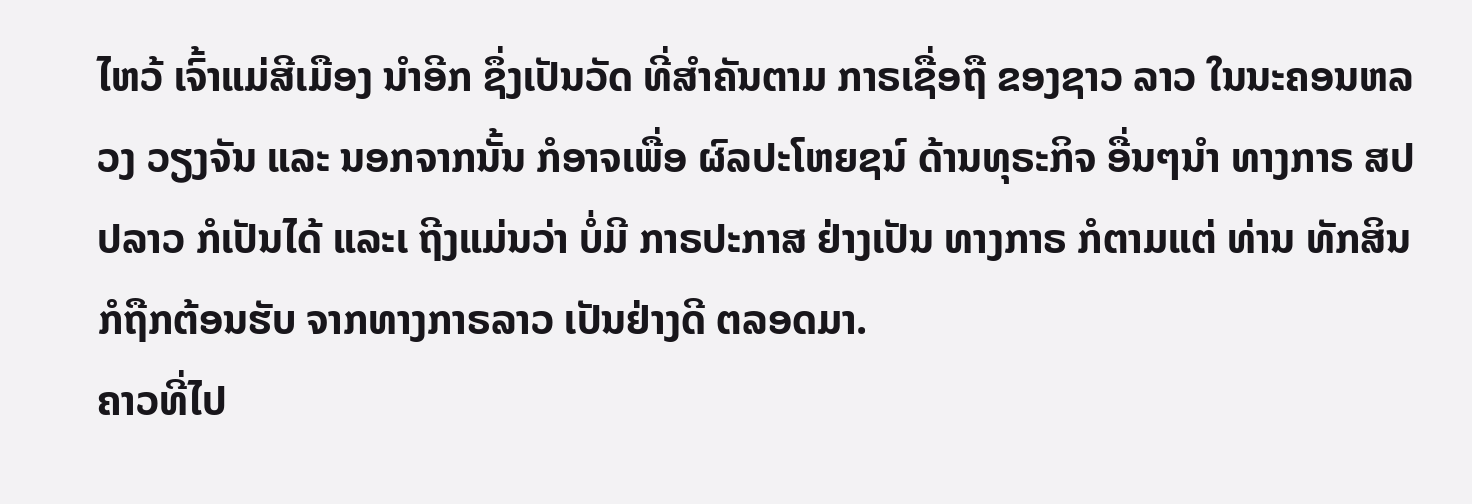ໄຫວ້ ເຈົ້າແມ່ສີເມືອງ ນໍາອີກ ຊຶ່ງເປັນວັດ ທີ່ສຳຄັນຕາມ ກາຣເຊື່ອຖື ຂອງຊາວ ລາວ ໃນນະຄອນຫລວງ ວຽງຈັນ ແລະ ນອກຈາກນັ້ນ ກໍອາຈເພື່ອ ຜົລປະໂຫຍຊນ໌ ດ້ານທຸຣະກິຈ ອື່ນໆນຳ ທາງກາຣ ສປປລາວ ກໍເປັນໄດ້ ແລະເ ຖີງແມ່ນວ່າ ບໍ່ມີ ກາຣປະກາສ ຢ່າງເປັນ ທາງກາຣ ກໍຕາມແຕ່ ທ່ານ ທັກສິນ ກໍຖືກຕ້ອນຮັບ ຈາກທາງກາຣລາວ ເປັນຢ່າງດີ ຕລອດມາ.
ຄາວທີ່ໄປ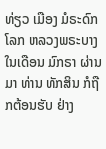ທ່ຽວ ເມືອງ ມໍຣະດົກໂລກ ຫລວງພຣະບາງ ໃນເດືອນ ມົກຣາ ຜ່ານມາ ທ່ານ ທັກສິນ ກໍຖືກຕ້ອນຮັບ ຢ່າງ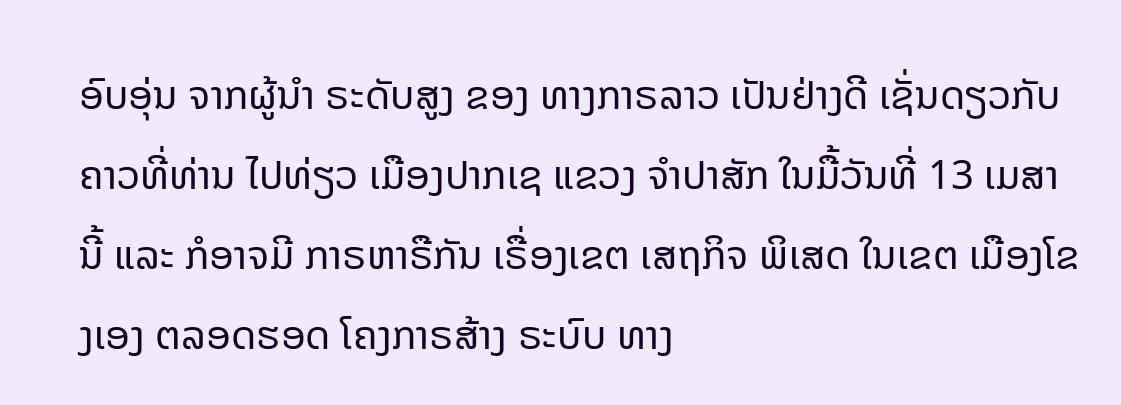ອົບອຸ່ນ ຈາກຜູ້ນຳ ຣະດັບສູງ ຂອງ ທາງກາຣລາວ ເປັນຢ່າງດີ ເຊັ່ນດຽວກັບ ຄາວທີ່ທ່ານ ໄປທ່ຽວ ເມືອງປາກເຊ ແຂວງ ຈຳປາສັກ ໃນມື້ວັນທີ່ 13 ເມສາ ນີ້ ແລະ ກໍອາຈມີ ກາຣຫາຣືກັນ ເຣື່ອງເຂຕ ເສຖກິຈ ພິເສດ ໃນເຂຕ ເມືອງໂຂງເອງ ຕລອດຮອດ ໂຄງກາຣສ້າງ ຣະບົບ ທາງ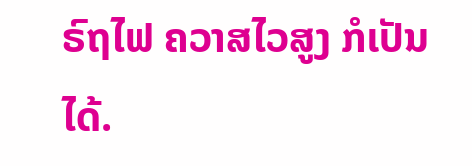ຣົຖໄຟ ຄວາສໄວສູງ ກໍເປັນໄດ້.